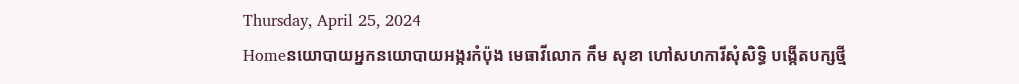Thursday, April 25, 2024
Homeនយោបាយអ្នកនយោបាយអង្ករកំប៉ុង មេធាវីលោក កឹម សុខា ហៅសហការីសុំសិទ្ធិ បង្កើតបក្សថ្មី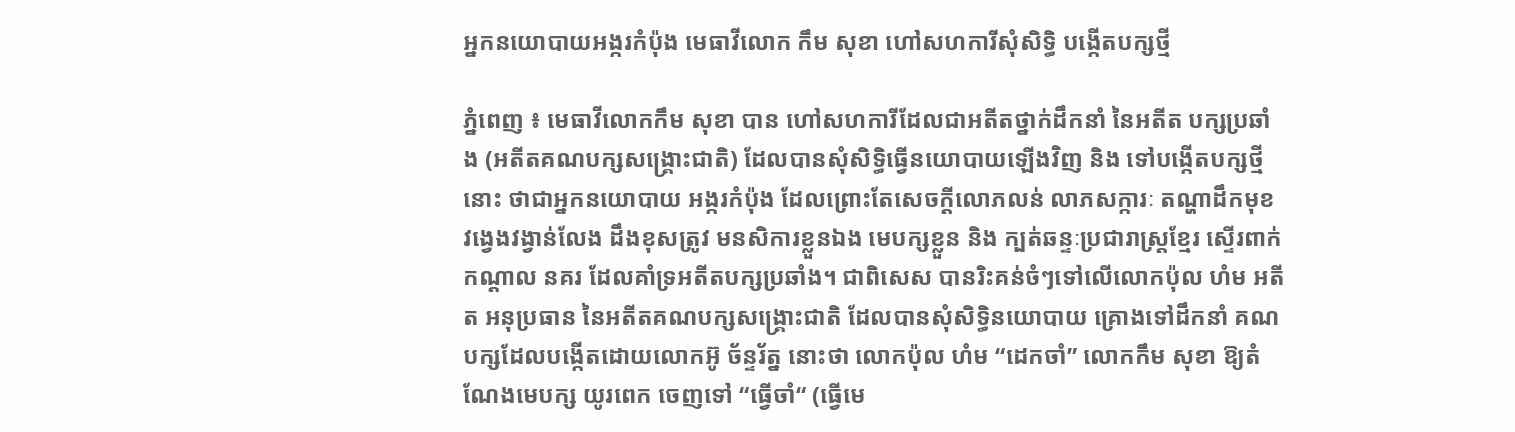អ្នកនយោបាយអង្ករកំប៉ុង មេធាវីលោក កឹម សុខា ហៅសហការីសុំសិទ្ធិ បង្កើតបក្សថ្មី

ភ្នំពេញ ៖ មេធាវីលោកកឹម សុខា បាន ហៅសហការីដែលជាអតីតថ្នាក់ដឹកនាំ នៃអតីត បក្សប្រឆាំង (អតីតគណបក្សសង្គ្រោះជាតិ) ដែលបានសុំសិទ្ធិធ្វើនយោបាយឡើងវិញ និង ទៅបង្កើតបក្សថ្មីនោះ ថាជាអ្នកនយោបាយ អង្ករកំប៉ុង ដែលព្រោះតែសេចក្តីលោភលន់ លាភសក្ការៈ តណ្ហាដឹកមុខ វង្វេងវង្វាន់លែង ដឹងខុសត្រូវ មនសិការខ្លួនឯង មេបក្សខ្លួន និង ក្បត់ឆន្ទៈប្រជារាស្ត្រខ្មែរ ស្ទើរពាក់កណ្តាល នគរ ដែលគាំទ្រអតីតបក្សប្រឆាំង។ ជាពិសេស បានរិះគន់ចំៗទៅលើលោកប៉ុល ហំម អតីត អនុប្រធាន នៃអតីតគណបក្សសង្គ្រោះជាតិ ដែលបានសុំសិទ្ធិនយោបាយ គ្រោងទៅដឹកនាំ គណបក្សដែលបង្កើតដោយលោកអ៊ូ ច័ន្ទរ័ត្ន នោះថា លោកប៉ុល ហំម “ដេកចាំ” លោកកឹម សុខា ឱ្យតំណែងមេបក្ស យូរពេក ចេញទៅ “ធ្វើចាំ“ (ធ្វើមេ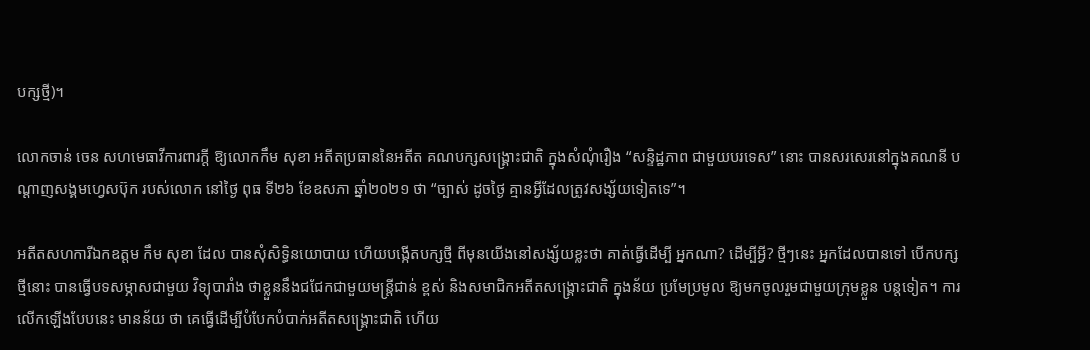បក្សថ្មី)។

លោកចាន់ ចេន សហមេធាវីការពារក្តី ឱ្យលោកកឹម សុខា អតីតប្រធាននៃអតីត គណបក្សសង្គ្រោះជាតិ ក្នុងសំណុំរឿង “សន្ទិដ្ឋភាព ជាមួយបរទេស” នោះ បានសរសេរនៅក្នុងគណនី បណ្តាញសង្គមហ្វេសប៊ុក របស់លោក នៅថ្ងៃ ពុធ ទី២៦ ខែឧសភា ឆ្នាំ២០២១ ថា “ច្បាស់ ដូចថ្ងៃ គ្មានអ្វីដែលត្រូវសង្ស័យទៀតទេ”។

អតីតសហការីឯកឧត្តម កឹម សុខា ដែល បានសុំសិទ្ធិនយោបាយ ហើយបង្កើតបក្សថ្មី ពីមុនយើងនៅសង្ស័យខ្លះថា គាត់ធ្វើដើម្បី អ្នកណា? ដើម្បីអ្វី? ថ្មីៗនេះ អ្នកដែលបានទៅ បើកបក្សថ្មីនោះ បានធ្វើបទសម្ភាសជាមួយ វិទ្យុបារាំង ថាខ្លួននឹងជជែកជាមួយមន្ត្រីជាន់ ខ្ពស់ និងសមាជិកអតីតសង្គ្រោះជាតិ ក្នុងន័យ ប្រមែប្រមូល ឱ្យមកចូលរួមជាមួយក្រុមខ្លួន បន្តទៀត។ ការលើកឡើងបែបនេះ មានន័យ ថា គេធ្វើដើម្បីបំបែកបំបាក់អតីតសង្គ្រោះជាតិ ហើយ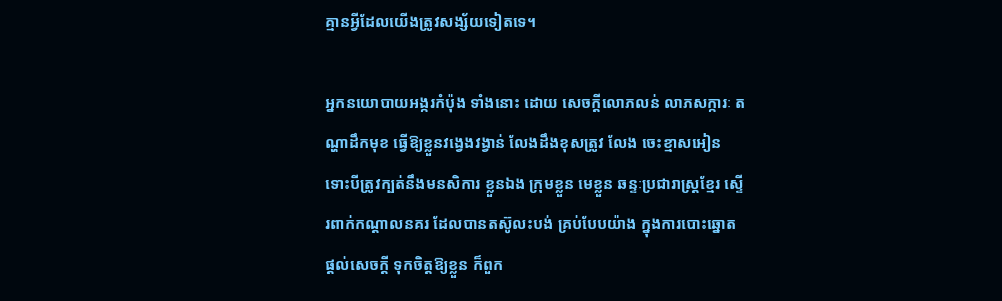គ្មានអ្វីដែលយើងត្រូវសង្ស័យទៀតទេ។

អ្នកនយោបាយអង្ករកំប៉ុង ទាំងនោះ ដោយ សេចក្តីលោភលន់ លាភសក្ការៈ តណ្ហាដឹកមុខ ធ្វើឱ្យខ្លួនវង្វេងវង្វាន់ លែងដឹងខុសត្រូវ លែង ចេះខ្មាសអៀន ទោះបីត្រូវក្បត់នឹងមនសិការ ខ្លួនឯង ក្រុមខ្លួន មេខ្លួន ឆន្ទៈប្រជារាស្ត្រខ្មែរ ស្ទើរពាក់កណ្តាលនគរ ដែលបានតស៊ូលះបង់ គ្រប់បែបយ៉ាង ក្នុងការបោះឆ្នោត ផ្តល់សេចក្តី ទុកចិត្តឱ្យខ្លួន ក៏ពួក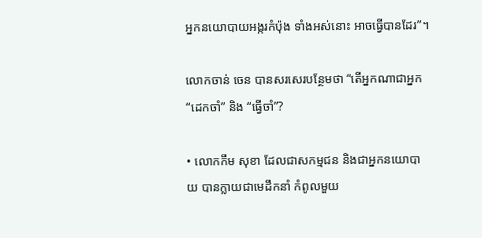អ្នកនយោបាយអង្ករកំប៉ុង ទាំងអស់នោះ អាចធ្វើបានដែរ”។

លោកចាន់ ចេន បានសរសេរបន្ថែមថា “តើអ្នកណាជាអ្នក “ដេកចាំ” និង “ធ្វើចាំ”?

• លោកកឹម សុខា ដែលជាសកម្មជន និងជាអ្នកនយោបាយ បានក្លាយជាមេដឹកនាំ កំពូលមួយ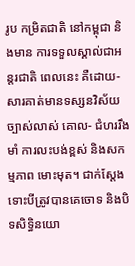រូប កម្រិតជាតិ នៅកម្ពុជា និងមាន ការទទួលស្គាល់ជាអន្តរជាតិ ពេលនេះ គឺដោយ-សារគាត់មានទស្សនវិស័យច្បាស់លាស់ គោល- ជំហររឹងមាំ ការលះបង់ខ្ពស់ និងសកម្មភាព មោះមុត។ ជាក់ស្តែង ទោះបីត្រូវបានគេចោទ និងបិទសិទ្ធិនយោ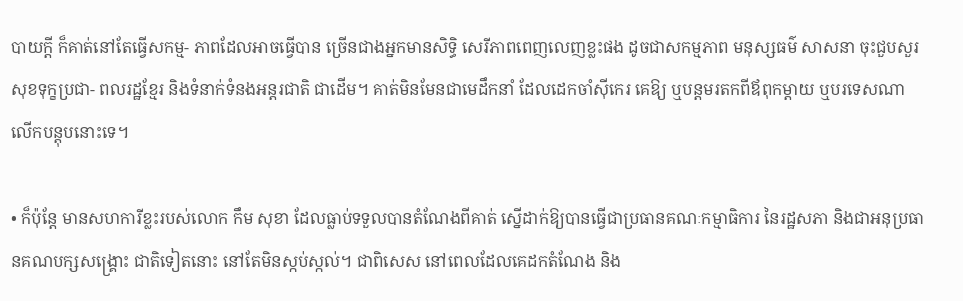បាយក្តី ក៏គាត់នៅតែធ្វើសកម្ម- ភាពដែលអាចធ្វើបាន ច្រើនជាងអ្នកមានសិទ្ធិ សេរីភាពពេញលេញខ្លះផង ដូចជាសកម្មភាព មនុស្សធម៌ សាសនា ចុះជួបសួរសុខទុក្ខប្រជា- ពលរដ្ឋខ្មែរ និងទំនាក់ទំនងអន្តរជាតិ ជាដើម។ គាត់មិនមែនជាមេដឹកនាំ ដែលដេកចាំស៊ីកេរ គេឱ្យ ឬបន្តមរតកពីឪពុកម្តាយ ឬបរទេសណា លើកបន្តុបនោះទេ។

• ក៏ប៉ុន្តែ មានសហការីខ្លះរបស់លោក កឹម សុខា ដែលធ្លាប់ទទួលបានតំណែងពីគាត់ ស្នើដាក់ឱ្យបានធ្វើជាប្រធានគណៈកម្មាធិការ នៃរដ្ឋសភា និងជាអនុប្រធានគណបក្សសង្គ្រោះ ជាតិទៀតនោះ នៅតែមិនស្កប់ស្កល់។ ជាពិសេស នៅពេលដែលគេដកតំណែង និង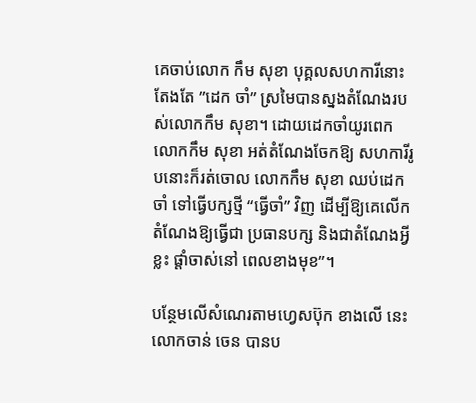គេចាប់លោក កឹម សុខា បុគ្គលសហការីនោះ តែងតែ ”ដេក ចាំ” ស្រមៃបានស្នងតំណែងរបស់លោកកឹម សុខា។ ដោយដេកចាំយូរពេក លោកកឹម សុខា អត់តំណែងចែកឱ្យ សហការីរូបនោះក៏រត់ចោល លោកកឹម សុខា ឈប់ដេកចាំ ទៅធ្វើបក្សថ្មី “ធ្វើចាំ” វិញ ដើម្បីឱ្យគេលើកតំណែងឱ្យធ្វើជា ប្រធានបក្ស និងជាតំណែងអ្វីខ្លះ ផ្តាំចាស់នៅ ពេលខាងមុខ”។

បន្ថែមលើសំណេរតាមហ្វេសប៊ុក ខាងលើ នេះ លោកចាន់ ចេន បានប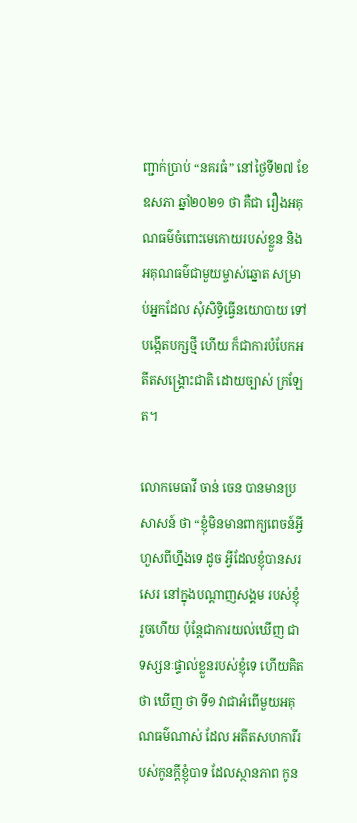ញ្ជាក់ប្រាប់ “នគរធំ” នៅថ្ងៃទី២៧ ខែឧសភា ឆ្នាំ២០២១ ថា គឺជា រឿងអគុណធម៌ចំពោះមេកោយរបស់ខ្លួន និង អគុណធម៌ជាមួយម្ចាស់ឆ្នោត សម្រាប់អ្នកដែល សុំសិទ្ធិធ្វើនយោបាយ ទៅបង្កើតបក្សថ្មី ហើយ ក៏ជាការបំបែកអតីតសង្គ្រោះជាតិ ដោយច្បាស់ ក្រឡែត។

លោកមេធាវី ចាន់ ចេន បានមានប្រសាសន៍ ថា “ខ្ញុំមិនមានពាក្យពេចន៍អ្វីហួសពីហ្នឹងទេ ដូច អ្វីដែលខ្ញុំបានសរសេរ នៅក្នុងបណ្តាញសង្គម របស់ខ្ញុំ រួចហើយ ប៉ុន្តែជាការយល់ឃើញ ជា ទស្សនៈផ្ទាល់ខ្លួនរបស់ខ្ញុំទេ ហើយគិតថា ឃើញ ថា ទី១ វាជាអំពើមួយអគុណធម៌ណាស់ ដែល អតីតសហការីរបស់កូនក្តីខ្ញុំបាទ ដែលស្ថានភាព កូន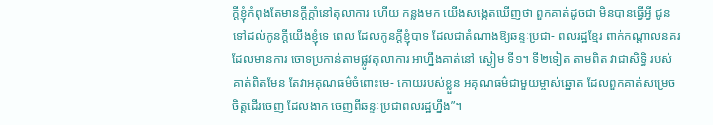ក្តីខ្ញុំកំពុងតែមានក្តីក្តាំនៅតុលាការ ហើយ កន្លងមក យើងសង្កេតឃើញថា ពួកគាត់ដូចជា មិនបានធ្វើអ្វី ជូនទៅដល់កូនក្តីយើងខ្ញុំទេ ពេល ដែលកូនក្តីខ្ញុំបាទ ដែលជាតំណាងឱ្យឆន្ទៈប្រជា- ពលរដ្ឋខ្មែរ ពាក់កណ្តាលនគរ ដែលមានការ ចោទប្រកាន់តាមផ្លូវតុលាការ អាហ្នឹងគាត់នៅ ស្ងៀម ទី១។ ទី២ទៀត តាមពិត វាជាសិទ្ធិ របស់គាត់ពិតមែន តែវាអគុណធម៌ចំពោះមេ- កោយរបស់ខ្លួន អគុណធម៌ជាមួយម្ចាស់ឆ្នោត ដែលពួកគាត់សម្រេចចិត្តដើរចេញ ដែលងាក ចេញពីឆន្ទៈប្រជាពលរដ្ឋហ្នឹង”។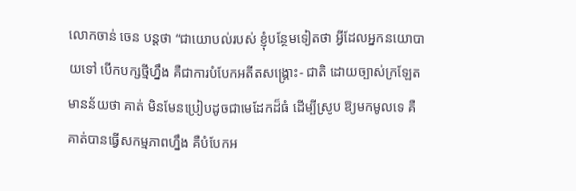លោកចាន់ ចេន បន្តថា “ជាយោបល់របស់ ខ្ញុំបន្ថែមទៀតថា អ្វីដែលអ្នកនយោបាយទៅ បើកបក្សថ្មីហ្នឹង គឺជាការបំបែកអតីតសង្គ្រោះ- ជាតិ ដោយច្បាស់ក្រឡែត មានន័យថា គាត់ មិនមែនប្រៀបដូចជាមេដែកដ៏ធំ ដើម្បីស្រូប ឱ្យមកមូលទេ គឺគាត់បានធ្វើសកម្មភាពហ្នឹង គឺបំបែកអ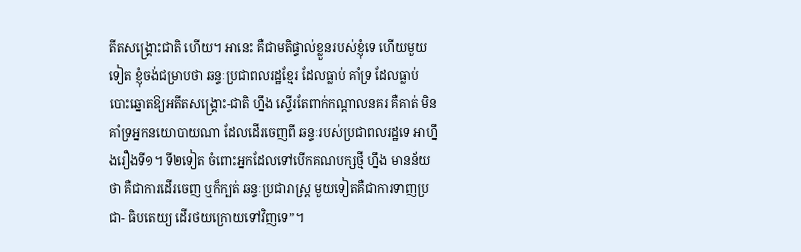តីតសង្គ្រោះជាតិ ហើយ។ អានេះ គឺជាមតិផ្ទាល់ខ្លួនរបស់ខ្ញុំទេ ហើយមួយទៀត ខ្ញុំចង់ជម្រាបថា ឆន្ទៈប្រជាពលរដ្ឋខ្មែរ ដែលធ្លាប់ គាំទ្រ ដែលធ្លាប់បោះឆ្នោតឱ្យអតីតសង្គ្រោះ-ជាតិ ហ្នឹង ស្ទើរតែពាក់កណ្តាលនគរ គឺគាត់ មិនគាំទ្រអ្នកនយោបាយណា ដែលដើរចេញពី ឆន្ទៈរបស់ប្រជាពលរដ្ឋទេ អាហ្នឹងរឿងទី១។ ទី២ទៀត ចំពោះអ្នកដែលទៅបើកគណបក្សថ្មី ហ្នឹង មានន័យថា គឺជាការដើរចេញ ឬក៏ក្បត់ ឆន្ទៈប្រជារាស្ត្រ មួយទៀតគឺជាការទាញប្រជា- ធិបតេយ្យ ដើរថយក្រោយទៅវិញទេ”។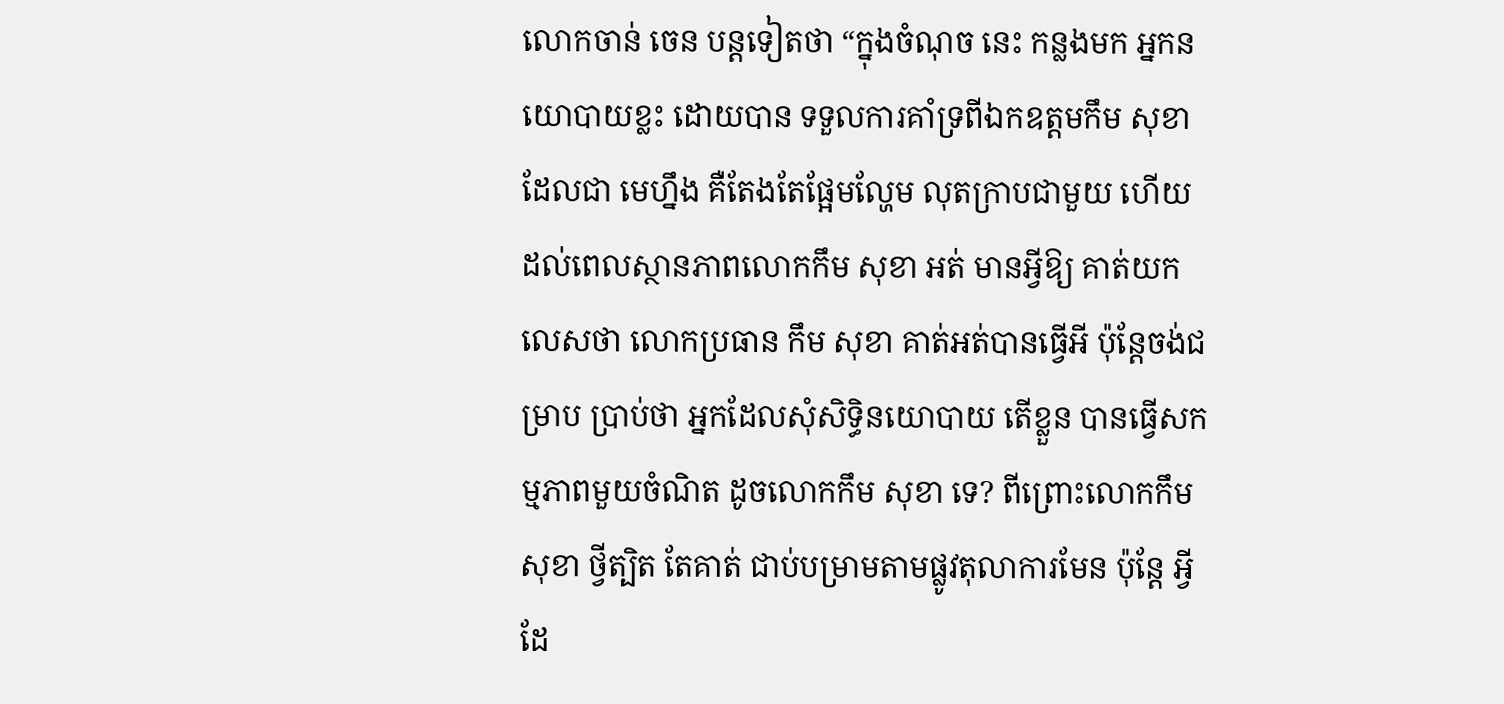លោកចាន់ ចេន បន្តទៀតថា “ក្នុងចំណុច នេះ កន្លងមក អ្នកនយោបាយខ្លះ ដោយបាន ទទួលការគាំទ្រពីឯកឧត្តមកឹម សុខា ដែលជា មេហ្នឹង គឺតែងតែផ្អែមល្ហែម លុតក្រាបជាមួយ ហើយដល់ពេលស្ថានភាពលោកកឹម សុខា អត់ មានអ្វីឱ្យ គាត់យកលេសថា លោកប្រធាន កឹម សុខា គាត់អត់បានធ្វើអី ប៉ុន្តែចង់ជម្រាប ប្រាប់ថា អ្នកដែលសុំសិទ្ធិនយោបាយ តើខ្លួន បានធ្វើសកម្មភាពមួយចំណិត ដូចលោកកឹម សុខា ទេ? ពីព្រោះលោកកឹម សុខា ថ្វីត្បិត តែគាត់ ជាប់បម្រាមតាមផ្លូវតុលាការមែន ប៉ុន្តែ អ្វីដែ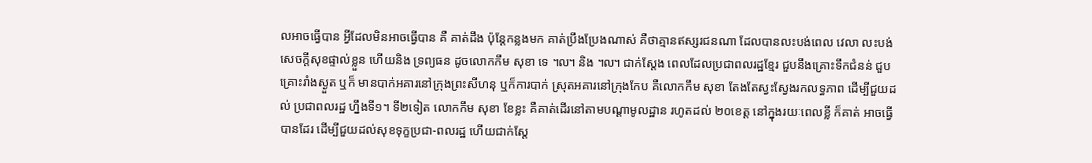លអាចធ្វើបាន អ្វីដែលមិនអាចធ្វើបាន គឺ គាត់ដឹង ប៉ុន្តែកន្លងមក គាត់ប្រឹងប្រែងណាស់ គឺថាគ្មានឥស្សរជនណា ដែលបានលះបង់ពេល វេលា លះបង់សេចក្តីសុខផ្ទាល់ខ្លួន ហើយនិង ទ្រព្យធន ដូចលោកកឹម សុខា ទេ ៘ និង ៘ ជាក់ស្តែង ពេលដែលប្រជាពលរដ្ឋខ្មែរ ជួបនឹងគ្រោះទឹកជំនន់ ជួបគ្រោះរាំងស្ងួត ឬក៏ មានបាក់អគារនៅក្រុងព្រះសីហនុ ឬក៏ការបាក់ ស្រុតអគារនៅក្រុងកែប គឺលោកកឹម សុខា តែងតែស្វះស្វែងរកលទ្ធភាព ដើម្បីជួយដល់ ប្រជាពលរដ្ឋ ហ្នឹងទី១។ ទី២ទៀត លោកកឹម សុខា ខែខ្លះ គឺគាត់ដើរនៅតាមបណ្តាមូលដ្ឋាន រហូតដល់ ២០ខេត្ត នៅក្នុងរយៈពេលខ្លី ក៏គាត់ អាចធ្វើបានដែរ ដើម្បីជួយដល់សុខទុក្ខប្រជា-ពលរដ្ឋ ហើយជាក់ស្តែ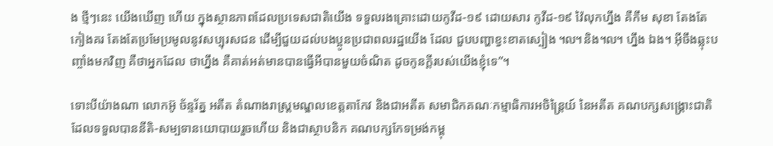ង ថ្មីៗនេះ យើងឃើញ ហើយ ក្នុងស្ថានភាពដែលប្រទេសជាតិយើង ទទួលរងគ្រោះដោយកូវីដ-១៩ ដោយសារ កូវីដ-១៩ វ៉ៃលុកហ្នឹង គឺកឹម សុខា តែងតែ កៀងគរ តែងតែប្រមែប្រមូលនូវសប្បុរសជន ដើម្បីជួយដល់បងប្អូនប្រជាពលរដ្ឋយើង ដែល ជួបបញ្ហាខ្វះខាតស្បៀង ៘និង៘ ហ្នឹង ឯង។ អ៊ីចឹងឆ្លុះបញ្ចាំងមកវិញ គឺថាអ្នកដែល ថាហ្នឹង គឺគាត់អត់មានបានធ្វើអីបានមួយចំណិត ដូចកូនក្តីរបស់យើងខ្ញុំទេ”។

ទោះបីយ៉ាងណា លោកអ៊ូ ច័ន្ទរ័ត្ន អតីត តំណាងរាស្ត្រមណ្ឌលខេត្តតាកែវ និងជាអតីត សមាជិកគណៈកម្មាធិការអចិន្ត្រៃយ៍ នៃអតីត គណបក្សសង្គ្រោះជាតិ ដែលទទួលបាននីតិ-សម្បទានយោបាយរួចហើយ និងជាស្ថាបនិក គណបក្សកែទម្រង់កម្ពុ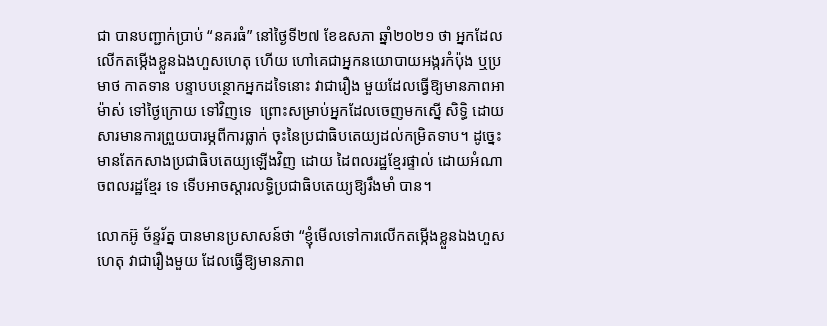ជា បានបញ្ជាក់ប្រាប់ “នគរធំ” នៅថ្ងៃទី២៧ ខែឧសភា ឆ្នាំ២០២១ ថា អ្នកដែលលើកតម្កើងខ្លួនឯងហួសហេតុ ហើយ ហៅគេជាអ្នកនយោបាយអង្ករកំប៉ុង ឬប្រមាថ កាតទាន បន្ទាបបន្ថោកអ្នកដទៃនោះ វាជារឿង មួយដែលធ្វើឱ្យមានភាពអាម៉ាស់ ទៅថ្ងៃក្រោយ ទៅវិញទេ  ព្រោះសម្រាប់អ្នកដែលចេញមកស្នើ សិទ្ធិ ដោយសារមានការព្រួយបារម្ភពីការធ្លាក់ ចុះនៃប្រជាធិបតេយ្យដល់កម្រិតទាប។ ដូច្នេះ មានតែកសាងប្រជាធិបតេយ្យឡើងវិញ ដោយ ដៃពលរដ្ឋខ្មែរផ្ទាល់ ដោយអំណាចពលរដ្ឋខ្មែរ ទេ ទើបអាចស្តារលទ្ធិប្រជាធិបតេយ្យឱ្យរឹងមាំ បាន។

លោកអ៊ូ ច័ន្ទរ័ត្ន បានមានប្រសាសន៍ថា “ខ្ញុំមើលទៅការលើកតម្កើងខ្លួនឯងហួសហេតុ វាជារឿងមួយ ដែលធ្វើឱ្យមានភាព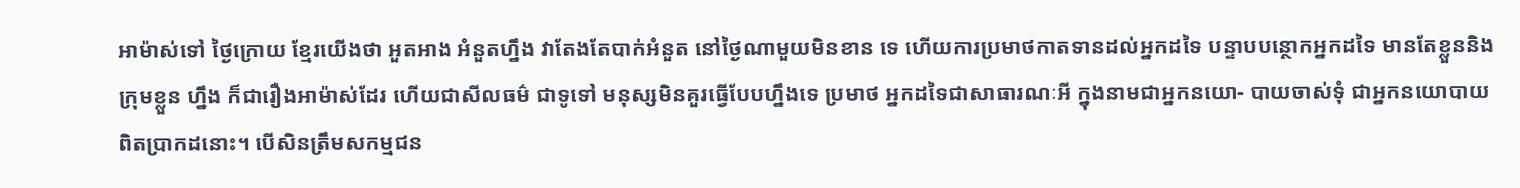អាម៉ាស់ទៅ ថ្ងៃក្រោយ ខ្មែរយើងថា អួតអាង អំនួតហ្នឹង វាតែងតែបាក់អំនួត នៅថ្ងៃណាមួយមិនខាន ទេ ហើយការប្រមាថកាតទានដល់អ្នកដទៃ បន្ទាបបន្ថោកអ្នកដទៃ មានតែខ្លួននិងក្រុមខ្លួន ហ្នឹង ក៏ជារឿងអាម៉ាស់ដែរ ហើយជាសីលធម៌ ជាទូទៅ មនុស្សមិនគួរធ្វើបែបហ្នឹងទេ ប្រមាថ អ្នកដទៃជាសាធារណៈអី ក្នុងនាមជាអ្នកនយោ- បាយចាស់ទុំ ជាអ្នកនយោបាយពិតប្រាកដនោះ។ បើសិនត្រឹមសកម្មជន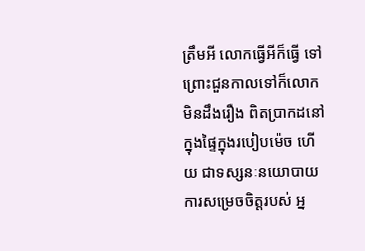ត្រឹមអី លោកធ្វើអីក៏ធ្វើ ទៅ ព្រោះជួនកាលទៅក៏លោកមិនដឹងរឿង ពិតប្រាកដនៅក្នុងផ្ទៃក្នុងរបៀបម៉េច ហើយ ជាទស្សនៈនយោបាយ ការសម្រេចចិត្តរបស់ អ្ន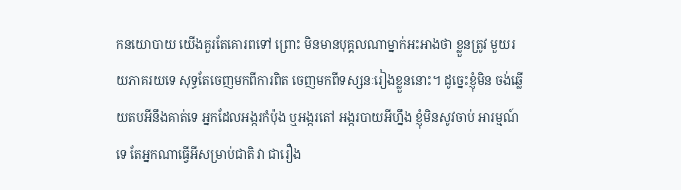កនយោបាយ យើងគួរតែគោរពទៅ ព្រោះ មិនមានបុគ្គលណាម្នាក់អះអាងថា ខ្លួនត្រូវ មួយរយភាគរយទេ សុទ្ធតែចេញមកពីការពិត ចេញមកពីទស្សនៈរៀងខ្លួននោះ។ ដូច្នេះខ្ញុំមិន ចង់ឆ្លើយតបអីនឹងគាត់ទេ អ្នកដែលអង្ករកំប៉ុង ឬអង្ករតៅ អង្ករបាយអីហ្នឹង ខ្ញុំមិនសូវចាប់ អារម្មណ៍ទេ តែអ្នកណាធ្វើអីសម្រាប់ជាតិ វា ជារឿង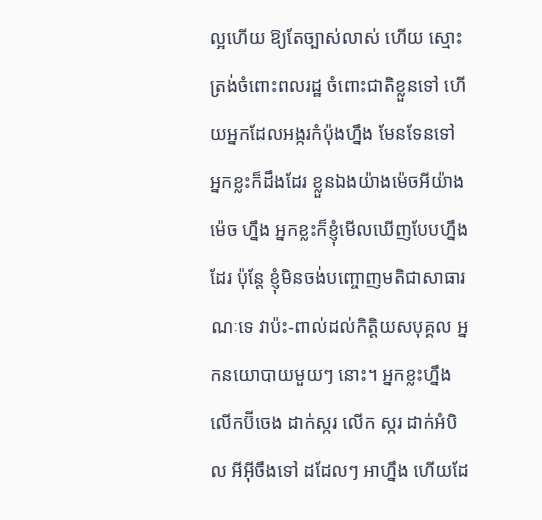ល្អហើយ ឱ្យតែច្បាស់លាស់ ហើយ ស្មោះត្រង់ចំពោះពលរដ្ឋ ចំពោះជាតិខ្លួនទៅ ហើយអ្នកដែលអង្ករកំប៉ុងហ្នឹង មែនទែនទៅ អ្នកខ្លះក៏ដឹងដែរ ខ្លួនឯងយ៉ាងម៉េចអីយ៉ាងម៉េច ហ្នឹង អ្នកខ្លះក៏ខ្ញុំមើលឃើញបែបហ្នឹងដែរ ប៉ុន្តែ ខ្ញុំមិនចង់បញ្ចោញមតិជាសាធារណៈទេ វាប៉ះ-ពាល់ដល់កិត្តិយសបុគ្គល អ្នកនយោបាយមួយៗ នោះ។ អ្នកខ្លះហ្នឹង លើកប៊ីចេង ដាក់ស្ករ លើក ស្ករ ដាក់អំបិល អីអ៊ីចឹងទៅ ដដែលៗ អាហ្នឹង ហើយដែ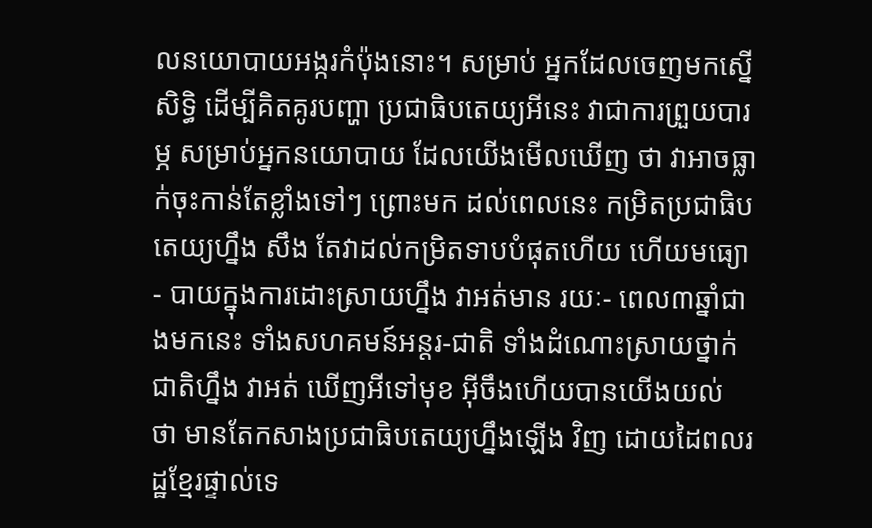លនយោបាយអង្ករកំប៉ុងនោះ។ សម្រាប់ អ្នកដែលចេញមកស្នើសិទ្ធិ ដើម្បីគិតគូរបញ្ហា ប្រជាធិបតេយ្យអីនេះ វាជាការព្រួយបារម្ភ សម្រាប់អ្នកនយោបាយ ដែលយើងមើលឃើញ ថា វាអាចធ្លាក់ចុះកាន់តែខ្លាំងទៅៗ ព្រោះមក ដល់ពេលនេះ កម្រិតប្រជាធិបតេយ្យហ្នឹង សឹង តែវាដល់កម្រិតទាបបំផុតហើយ ហើយមធ្យោ- បាយក្នុងការដោះស្រាយហ្នឹង វាអត់មាន រយៈ- ពេល៣ឆ្នាំជាងមកនេះ ទាំងសហគមន៍អន្តរ-ជាតិ ទាំងដំណោះស្រាយថ្នាក់ជាតិហ្នឹង វាអត់ ឃើញអីទៅមុខ អ៊ីចឹងហើយបានយើងយល់ ថា មានតែកសាងប្រជាធិបតេយ្យហ្នឹងឡើង វិញ ដោយដៃពលរដ្ឋខ្មែរផ្ទាល់ទេ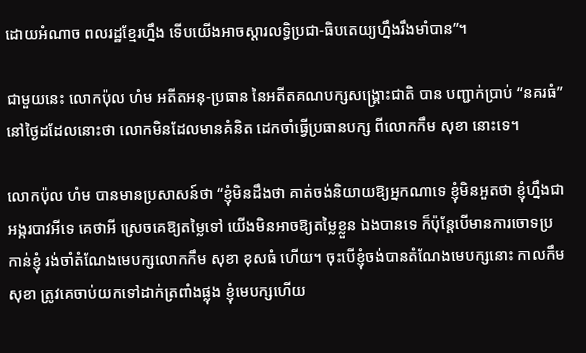ដោយអំណាច ពលរដ្ឋខ្មែរហ្នឹង ទើបយើងអាចស្តារលទ្ធិប្រជា-ធិបតេយ្យហ្នឹងរឹងមាំបាន”។

ជាមួយនេះ លោកប៉ុល ហំម អតីតអនុ-ប្រធាន នៃអតីតគណបក្សសង្គ្រោះជាតិ បាន បញ្ជាក់ប្រាប់ “នគរធំ” នៅថ្ងៃដដែលនោះថា លោកមិនដែលមានគំនិត ដេកចាំធ្វើប្រធានបក្ស ពីលោកកឹម សុខា នោះទេ។

លោកប៉ុល ហំម បានមានប្រសាសន៍ថា “ខ្ញុំមិនដឹងថា គាត់ចង់និយាយឱ្យអ្នកណាទេ ខ្ញុំមិនអួតថា ខ្ញុំហ្នឹងជាអង្ករបាវអីទេ គេថាអី ស្រេចគេឱ្យតម្លៃទៅ យើងមិនអាចឱ្យតម្លៃខ្លួន ឯងបានទេ ក៏ប៉ុន្តែបើមានការចោទប្រកាន់ខ្ញុំ រង់ចាំតំណែងមេបក្សលោកកឹម សុខា ខុសធំ ហើយ។ ចុះបើខ្ញុំចង់បានតំណែងមេបក្សនោះ កាលកឹម សុខា ត្រូវគេចាប់យកទៅដាក់ត្រពាំងផ្លុង ខ្ញុំមេបក្សហើយ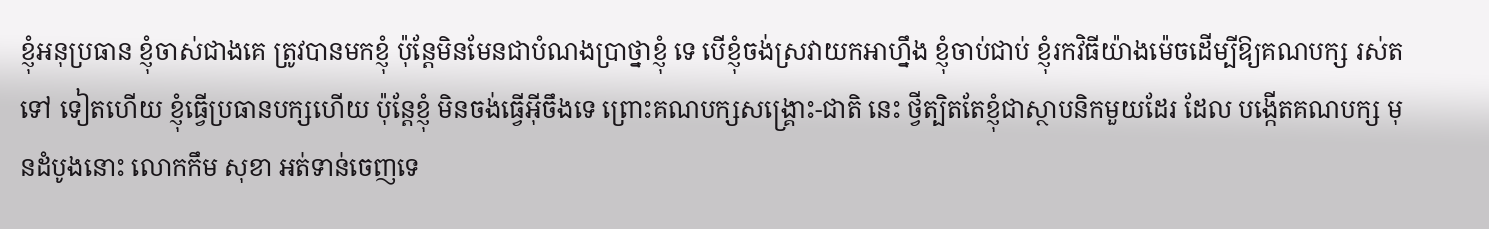ខ្ញុំអនុប្រធាន ខ្ញុំចាស់ជាងគេ ត្រូវបានមកខ្ញុំ ប៉ុន្តែមិនមែនជាបំណងប្រាថ្នាខ្ញុំ ទេ បើខ្ញុំចង់ស្រវាយកអាហ្នឹង ខ្ញុំចាប់ជាប់ ខ្ញុំរកវិធីយ៉ាងម៉េចដើម្បីឱ្យគណបក្ស រស់តទៅ ទៀតហើយ ខ្ញុំធ្វើប្រធានបក្សហើយ ប៉ុន្តែខ្ញុំ មិនចង់ធ្វើអ៊ីចឹងទេ ព្រោះគណបក្សសង្គ្រោះ-ជាតិ នេះ ថ្វីត្បិតតែខ្ញុំជាស្ថាបនិកមួយដែរ ដែល បង្កើតគណបក្ស មុនដំបូងនោះ លោកកឹម សុខា អត់ទាន់ចេញទេ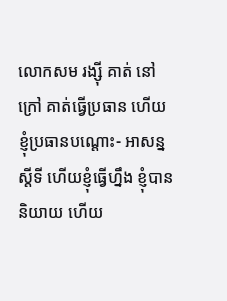លោកសម រង្ស៊ី គាត់ នៅក្រៅ គាត់ធ្វើប្រធាន ហើយខ្ញុំប្រធានបណ្តោះ- អាសន្ន ស្តីទី ហើយខ្ញុំធ្វើហ្នឹង ខ្ញុំបាននិយាយ ហើយ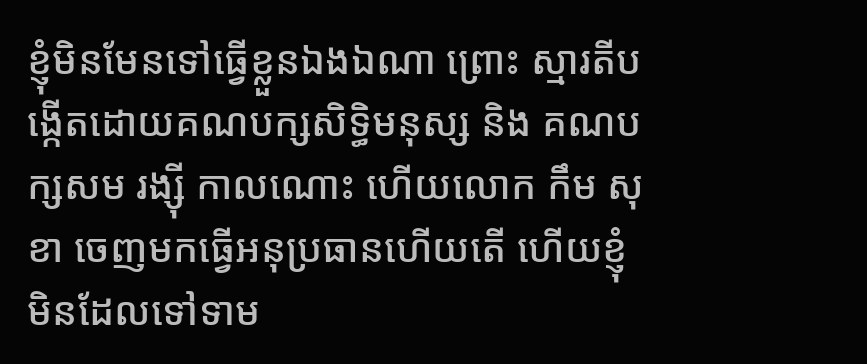ខ្ញុំមិនមែនទៅធ្វើខ្លួនឯងឯណា ព្រោះ ស្មារតីបង្កើតដោយគណបក្សសិទ្ធិមនុស្ស និង គណបក្សសម រង្ស៊ី កាលណោះ ហើយលោក កឹម សុខា ចេញមកធ្វើអនុប្រធានហើយតើ ហើយខ្ញុំមិនដែលទៅទាម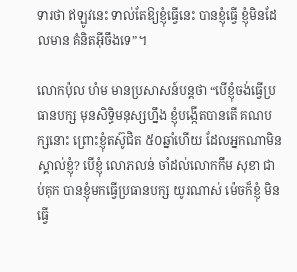ទារថា ឥឡូវនេះ ទាល់តែឱ្យខ្ញុំធ្វើនេះ បានខ្ញុំធ្វើ ខ្ញុំមិនដែលមាន គំនិតអ៊ីចឹងទេ”។

លោកប៉ុល ហំម មានប្រសាសន៍បន្តថា “បើខ្ញុំចង់ធ្វើប្រធានបក្ស មុនសិទ្ធិមនុស្សហ្នឹង ខ្ញុំបង្កើតបានតើ គណបក្សនោះ ព្រោះខ្ញុំតស៊ូជិត ៥០ឆ្នាំហើយ ដែលអ្នកណាមិនស្គាល់ខ្ញុំ? បើខ្ញុំ លោភលន់ ចាំដល់លោកកឹម សុខា ជាប់គុក បានខ្ញុំមកធ្វើប្រធានបក្ស យូរណាស់ ម៉េចក៏ខ្ញុំ មិនធ្វើ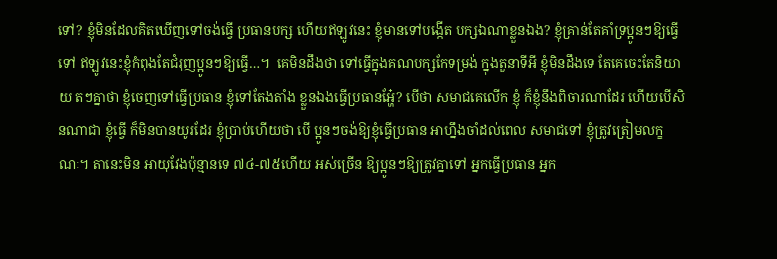ទៅ? ខ្ញុំមិនដែលគិតឃើញទៅចង់ធ្វើ ប្រធានបក្ស ហើយឥឡូវនេះ ខ្ញុំមានទៅបង្កើត បក្សឯណាខ្លួនឯង? ខ្ញុំគ្រាន់តែគាំទ្រប្អូនៗឱ្យធ្វើ ទៅ ឥឡូវនេះខ្ញុំកំពុងតែជំរុញប្អូនៗឱ្យធ្វើ…។  គេមិនដឹងថា ទៅធ្វើក្នុងគណបក្សកែទម្រង់ ក្នុងតួនាទីអី ខ្ញុំមិនដឹងទេ តែគេចេះតែនិយាយ តៗគ្នាថា ខ្ញុំចេញទៅធ្វើប្រធាន ខ្ញុំទៅតែងតាំង ខ្លួនឯងធ្វើប្រធានអ្ហែ៎? បើថា សមាជគេលើក ខ្ញុំ ក៏ខ្ញុំនឹងពិចារណាដែរ ហើយបើសិនណាជា ខ្ញុំធ្វើ ក៏មិនបានយូរដែរ ខ្ញុំប្រាប់ហើយថា បើ ប្អូនៗចង់ឱ្យខ្ញុំធ្វើប្រធាន អាហ្នឹងចាំដល់ពេល សមាជទៅ ខ្ញុំត្រូវត្រៀមលក្ខណៈ។ តានេះមិន អាយុវែងប៉ុន្មានទេ ៧៤-៧៥ហើយ អស់ច្រើន ឱ្យប្អូនៗឱ្យត្រូវគ្នាទៅ អ្នកធ្វើប្រធាន អ្នក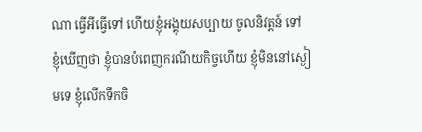ណា ធ្វើអីធ្វើទៅ ហើយខ្ញុំអង្គុយសប្បាយ ចូលនិវត្តន៍ ទៅ ខ្ញុំឃើញថា ខ្ញុំបានបំពេញករណីយកិច្ចហើយ ខ្ញុំមិននៅស្ងៀមទេ ខ្ញុំលើកទឹកចិ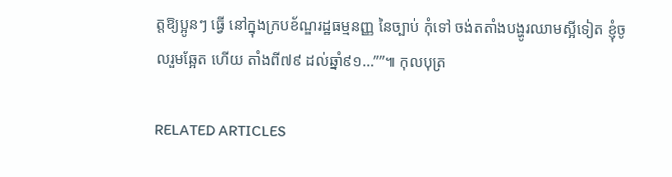ត្តឱ្យប្អូនៗ ធ្វើ នៅក្នុងក្របខ័ណ្ឌរដ្ឋធម្មនញ្ញ នៃច្បាប់ កុំទៅ ចង់តតាំងបង្ហូរឈាមស្អីទៀត ខ្ញុំចូលរួមឆ្អែត ហើយ តាំងពី៧៩ ដល់ឆ្នាំ៩១…””៕ កុលបុត្រ

RELATED ARTICLES